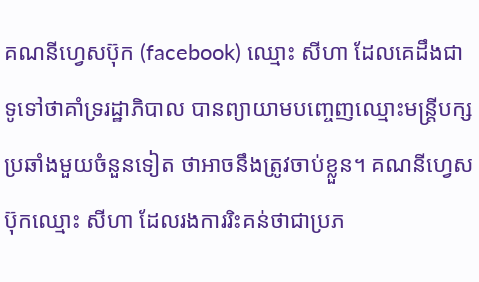គណនីហ្វេសប៊ុក (facebook) ឈ្មោះ សីហា ដែលគេដឹងជាទូទៅថាគាំទ្ររដ្ឋាភិបាល បានព្យាយាមបញ្ចេញឈ្មោះមន្ត្រីបក្សប្រឆាំងមួយចំនួនទៀត ថាអាចនឹងត្រូវចាប់ខ្លួន។ គណនីហ្វេសប៊ុកឈ្មោះ សីហា ដែលរងការរិះគន់ថាជាប្រភ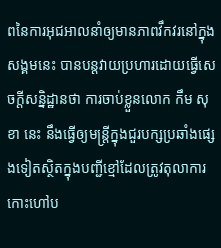ពនៃការអុជអាលនាំឲ្យមានភាពវឹកវរនៅក្នុងសង្គមនេះ បានបន្តវាយប្រហារដោយធ្វើសេចក្ដីសន្និដ្ឋានថា ការចាប់ខ្លួនលោក កឹម សុខា នេះ នឹងធ្វើឲ្យមន្ត្រីក្នុងជួរបក្សប្រឆាំងផ្សេងទៀតស្ថិតក្នុងបញ្ជីខ្មៅដែលត្រូវតុលាការកោះហៅប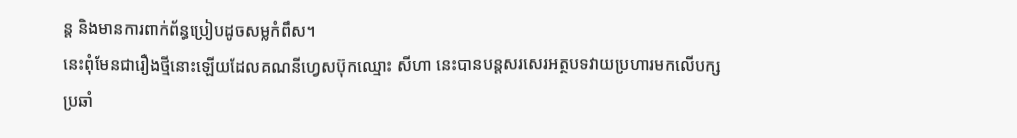ន្ត និងមានការពាក់ព័ន្ធប្រៀបដូចសម្លកំពឹស។
នេះពុំមែនជារឿងថ្មីនោះឡើយដែលគណនីហ្វេសប៊ុកឈ្មោះ សីហា នេះបានបន្តសរសេរអត្ថបទវាយប្រហារមកលើបក្សប្រឆាំ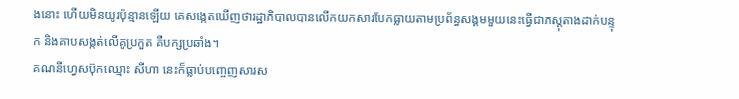ងនោះ ហើយមិនយូរប៉ុន្មានឡើយ គេសង្កេតឃើញថារដ្ឋាភិបាលបានលើកយកសារបែកធ្លាយតាមប្រព័ន្ធសង្គមមួយនេះធ្វើជាភស្តុតាងដាក់បន្ទុក និងគាបសង្កត់លើគូប្រកួត គឺបក្សប្រឆាំង។
គណនីហ្វេសប៊ុកឈ្មោះ សីហា នេះក៏ធ្លាប់បញ្ចេញសារស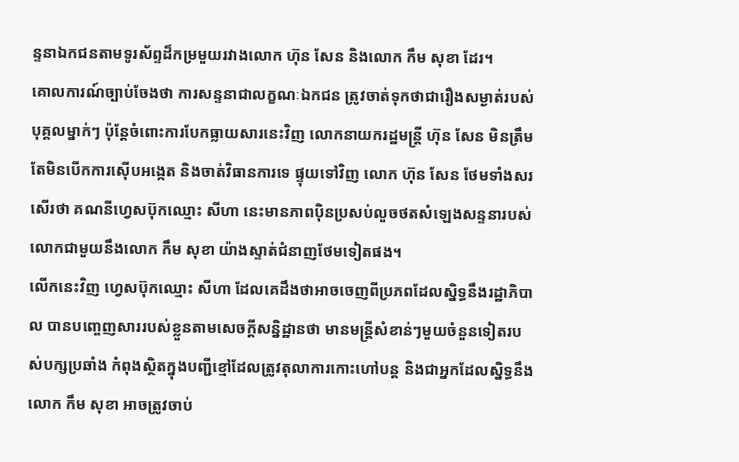ន្ទនាឯកជនតាមទូរស័ព្ទដ៏កម្រមួយរវាងលោក ហ៊ុន សែន និងលោក កឹម សុខា ដែរ។
គោលការណ៍ច្បាប់ចែងថា ការសន្ទនាជាលក្ខណៈឯកជន ត្រូវចាត់ទុកថាជារឿងសម្ងាត់របស់បុគ្គលម្នាក់ៗ ប៉ុន្តែចំពោះការបែកធ្លាយសារនេះវិញ លោកនាយករដ្ឋមន្ត្រី ហ៊ុន សែន មិនត្រឹមតែមិនបើកការស៊ើបអង្កេត និងចាត់វិធានការទេ ផ្ទុយទៅវិញ លោក ហ៊ុន សែន ថែមទាំងសរសើរថា គណនីហ្វេសប៊ុកឈ្មោះ សីហា នេះមានភាពប៉ិនប្រសប់លួចថតសំឡេងសន្ទនារបស់លោកជាមួយនឹងលោក កឹម សុខា យ៉ាងស្ទាត់ជំនាញថែមទៀតផង។
លើកនេះវិញ ហ្វេសប៊ុកឈ្មោះ សីហា ដែលគេដឹងថាអាចចេញពីប្រភពដែលស្និទ្ធនឹងរដ្ឋាភិបាល បានបញ្ចេញសាររបស់ខ្លួនតាមសេចក្ដីសន្និដ្ឋានថា មានមន្ត្រីសំខាន់ៗមួយចំនួនទៀតរបស់បក្សប្រឆាំង កំពុងស្ថិតក្នុងបញ្ជីខ្មៅដែលត្រូវតុលាការកោះហៅបន្ត និងជាអ្នកដែលស្និទ្ធនឹងលោក កឹម សុខា អាចត្រូវចាប់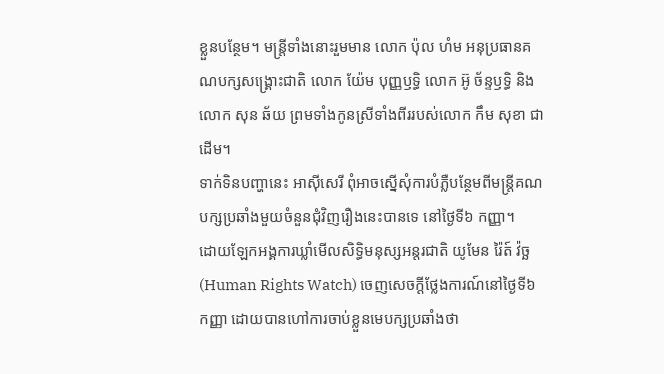ខ្លួនបន្ថែម។ មន្ត្រីទាំងនោះរួមមាន លោក ប៉ុល ហំម អនុប្រធានគណបក្សសង្គ្រោះជាតិ លោក យ៉ែម បុញ្ញឫទ្ធិ លោក អ៊ូ ច័ន្ទឫទ្ធិ និងលោក សុន ឆ័យ ព្រមទាំងកូនស្រីទាំងពីររបស់លោក កឹម សុខា ជាដើម។
ទាក់ទិនបញ្ហានេះ អាស៊ីសេរី ពុំអាចស្នើសុំការបំភ្លឺបន្ថែមពីមន្ត្រីគណបក្សប្រឆាំងមួយចំនួនជុំវិញរឿងនេះបានទេ នៅថ្ងៃទី៦ កញ្ញា។
ដោយឡែកអង្គការឃ្លាំមើលសិទ្ធិមនុស្សអន្តរជាតិ យូមែន រ៉ៃត៍ វ៉ច្ឆ (Human Rights Watch) ចេញសេចក្ដីថ្លែងការណ៍នៅថ្ងៃទី៦ កញ្ញា ដោយបានហៅការចាប់ខ្លួនមេបក្សប្រឆាំងថា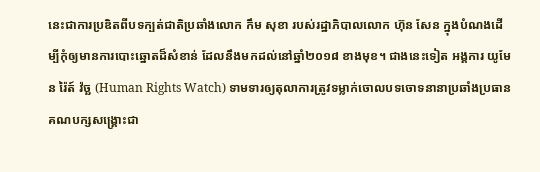នេះជាការប្រឌិតពីបទក្បត់ជាតិប្រឆាំងលោក កឹម សុខា របស់រដ្ឋាភិបាលលោក ហ៊ុន សែន ក្នុងបំណងដើម្បីកុំឲ្យមានការបោះឆ្នោតដ៏សំខាន់ ដែលនឹងមកដល់នៅឆ្នាំ២០១៨ ខាងមុខ។ ជាងនេះទៀត អង្គការ យូមែន រ៉ៃត៍ វ៉ច្ឆ (Human Rights Watch) ទាមទារឲ្យតុលាការត្រូវទម្លាក់ចោលបទចោទនានាប្រឆាំងប្រធានគណបក្សសង្គ្រោះជា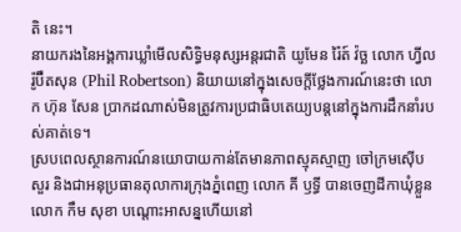តិ នេះ។
នាយករងនៃអង្គការឃ្លាំមើលសិទ្ធិមនុស្សអន្តរជាតិ យូមែន រ៉ៃត៍ វ៉ច្ឆ លោក ហ្វីល រ៉ូប៊ឺតសុន (Phil Robertson) និយាយនៅក្នុងសេចក្ដីថ្លែងការណ៍នេះថា លោក ហ៊ុន សែន ប្រាកដណាស់មិនត្រូវការប្រជាធិបតេយ្យបន្តនៅក្នុងការដឹកនាំរបស់គាត់ទេ។
ស្របពេលស្ថានការណ៍នយោបាយកាន់តែមានភាពស្មុគស្មាញ ចៅក្រមស៊ើបសួរ និងជាអនុប្រធានតុលាការក្រុងភ្នំពេញ លោក គី ឫទ្ធី បានចេញដីកាឃុំខ្លួនលោក កឹម សុខា បណ្ដោះអាសន្នហើយនៅ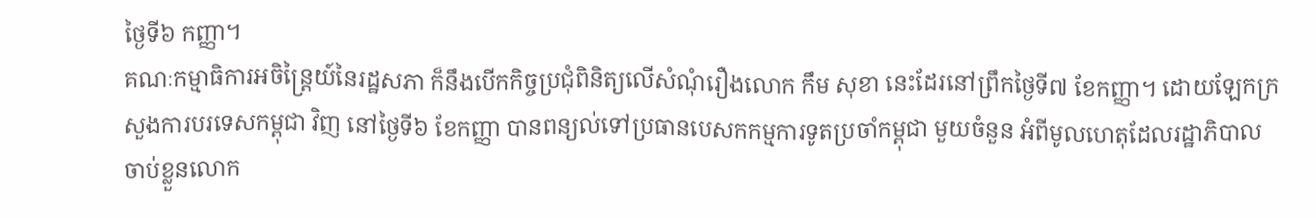ថ្ងៃទី៦ កញ្ញា។
គណៈកម្មាធិការអចិន្ត្រៃយ៍នៃរដ្ឋសភា ក៏នឹងបើកកិច្ចប្រជុំពិនិត្យលើសំណុំរឿងលោក កឹម សុខា នេះដែរនៅព្រឹកថ្ងៃទី៧ ខែកញ្ញា។ ដោយឡែកក្រសួងការបរទេសកម្ពុជា វិញ នៅថ្ងៃទី៦ ខែកញ្ញា បានពន្យល់ទៅប្រធានបេសកកម្មការទូតប្រចាំកម្ពុជា មួយចំនួន អំពីមូលហេតុដែលរដ្ឋាភិបាលចាប់ខ្លួនលោក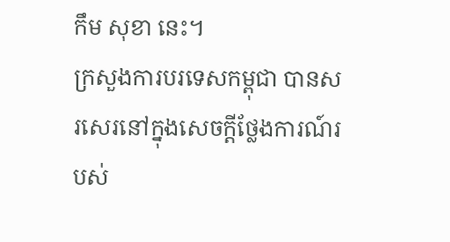កឹម សុខា នេះ។
ក្រសួងការបរទេសកម្ពុជា បានសរសេរនៅក្នុងសេចក្តីថ្លែងការណ៍របស់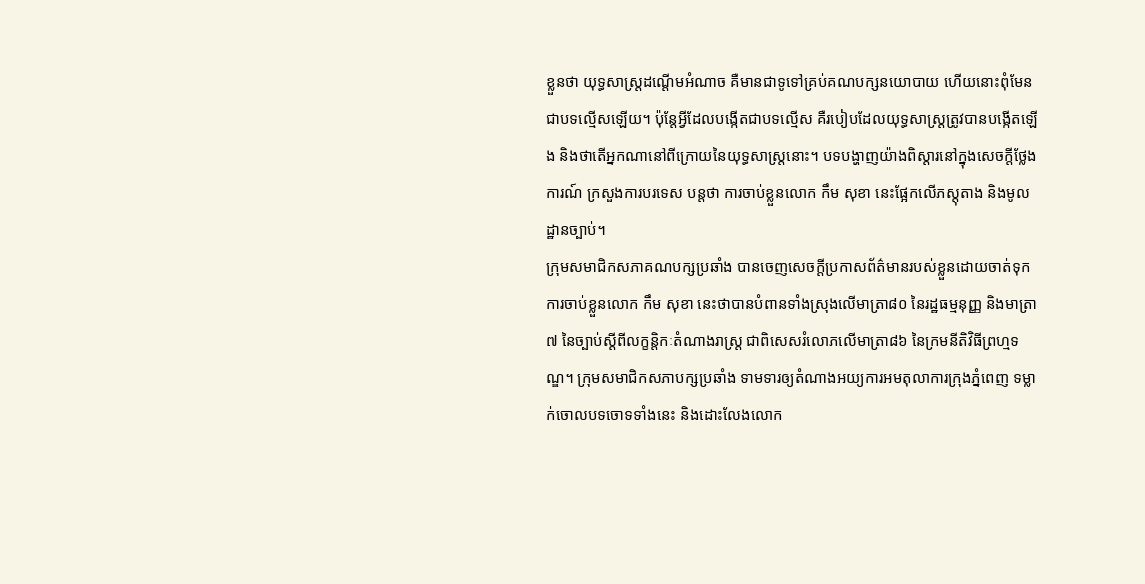ខ្លួនថា យុទ្ធសាស្ត្រដណ្តើមអំណាច គឺមានជាទូទៅគ្រប់គណបក្សនយោបាយ ហើយនោះពុំមែនជាបទល្មើសឡើយ។ ប៉ុន្តែអ្វីដែលបង្កើតជាបទល្មើស គឺរបៀបដែលយុទ្ធសាស្ត្រត្រូវបានបង្កើតឡើង និងថាតើអ្នកណានៅពីក្រោយនៃយុទ្ធសាស្ត្រនោះ។ បទបង្ហាញយ៉ាងពិស្ដារនៅក្នុងសេចក្តីថ្លែងការណ៍ ក្រសួងការបរទេស បន្តថា ការចាប់ខ្លួនលោក កឹម សុខា នេះផ្អែកលើភស្តុតាង និងមូលដ្ឋានច្បាប់។
ក្រុមសមាជិកសភាគណបក្សប្រឆាំង បានចេញសេចក្ដីប្រកាសព័ត៌មានរបស់ខ្លួនដោយចាត់ទុកការចាប់ខ្លួនលោក កឹម សុខា នេះថាបានបំពានទាំងស្រុងលើមាត្រា៨០ នៃរដ្ឋធម្មនុញ្ញ និងមាត្រា៧ នៃច្បាប់ស្ដីពីលក្ខន្តិកៈតំណាងរាស្ត្រ ជាពិសេសរំលោភលើមាត្រា៨៦ នៃក្រមនីតិវិធីព្រហ្មទណ្ឌ។ ក្រុមសមាជិកសភាបក្សប្រឆាំង ទាមទារឲ្យតំណាងអយ្យការអមតុលាការក្រុងភ្នំពេញ ទម្លាក់ចោលបទចោទទាំងនេះ និងដោះលែងលោក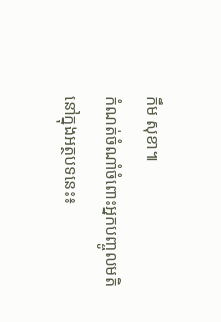កឹម សុខា៕
កំណត់ចំណាំចំពោះអ្នកបញ្ចូលមតិនៅក្នុងអត្ថបទនេះ៖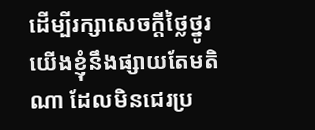ដើម្បីរក្សាសេចក្ដីថ្លៃថ្នូរ យើងខ្ញុំនឹងផ្សាយតែមតិណា ដែលមិនជេរប្រ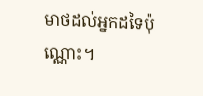មាថដល់អ្នកដទៃប៉ុណ្ណោះ។